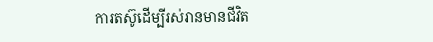ការតស៊ូដើម្បីរស់រានមានជីវិត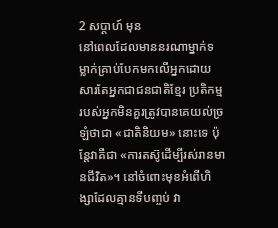2 សប្ដាហ៍ មុន
នៅពេលដែលមាននរណាម្នាក់ទម្លាក់គ្រាប់បែកមកលើអ្នកដោយសារតែអ្នកជាជនជាតិខ្មែរ ប្រតិកម្មរបស់អ្នកមិនគួរត្រូវបានគេយល់ច្រឡំថាជា «ជាតិនិយម» នោះទេ ប៉ុន្តែវាគឺជា «ការតស៊ូដើម្បីរស់រានមានជីវិត»។ នៅចំពោះមុខអំពើហិង្សាដែលគ្មានទីបញ្ចប់ វា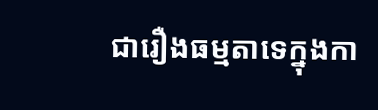ជារឿងធម្មតាទេក្នុងកា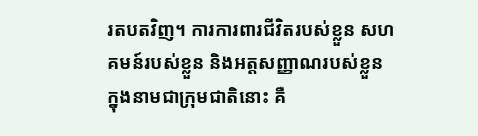រតបតវិញ។ ការការពារជីវិតរបស់ខ្លួន សហគមន៍របស់ខ្លួន និងអត្តសញ្ញាណរបស់ខ្លួនក្នុងនាមជាក្រុមជាតិនោះ គឺ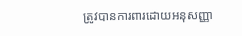ត្រូវបានការពារដោយអនុសញ្ញា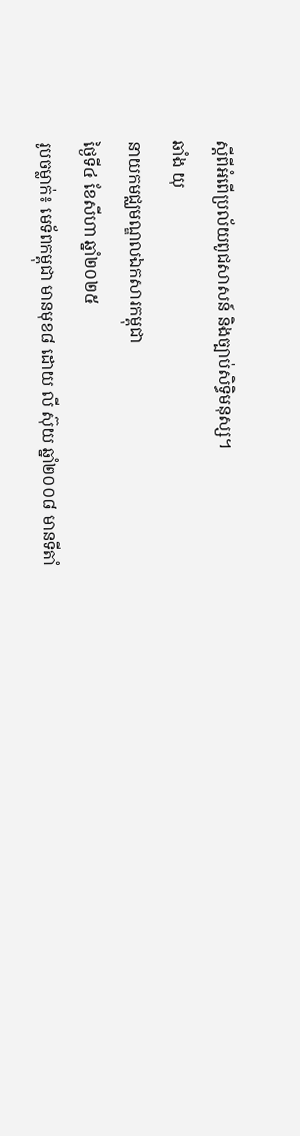ស្ដីពីអំពើប្រល័យពូជសាសន៍ និងច្បាប់សិទ្ធិមនុស្ស។
ឆាំង យុ
នាយកមជ្ឈមណ្ឌលឯកសារកម្ពុជា
ថ្ងៃទី៤ ខែសីហា ឆ្នាំ២០២៥
រូបចម្លាក់៖ មេទ័ពកម្ពុជា មានមុខ៨ ដោយ លី ស៊ុយ ឆ្នាំ២០០៨ មានទីតាំ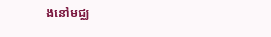ងនៅមជ្ឈ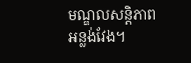មណ្ឌលសន្តិភាពអន្លង់វែង។